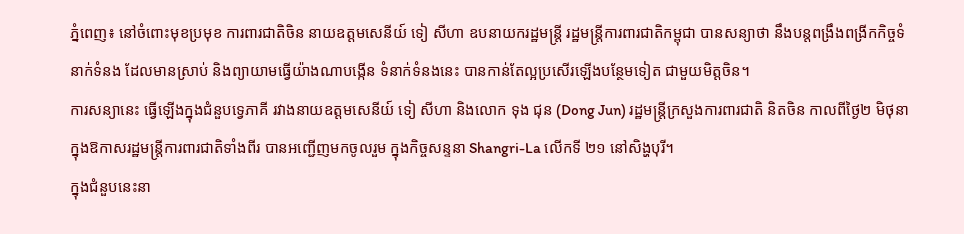ភ្នំពេញ៖ នៅចំពោះមុខប្រមុខ ការពារជាតិចិន នាយឧត្តមសេនីយ៍ ទៀ សីហា ឧបនាយករដ្ឋមន្ត្រី រដ្ឋមន្ត្រីការពារជាតិកម្ពុជា បានសន្យាថា នឹងបន្តពង្រឹងពង្រីកកិច្ចទំនាក់ទំនង ដែលមានស្រាប់ និងព្យាយាមធ្វើយ៉ាងណាបង្កើន ទំនាក់ទំនងនេះ បានកាន់តែល្អប្រសើរឡើងបន្ថែមទៀត ជាមួយមិត្តចិន។
ការសន្យានេះ ធ្វើឡើងក្នុងជំនួបទ្វេភាគី រវាងនាយឧត្តមសេនីយ៍ ទៀ សីហា និងលោក ទុង ជុន (Dong Jun) រដ្ឋមន្ត្រីក្រសួងការពារជាតិ និតចិន កាលពីថ្ងៃ២ មិថុនា ក្នុងឱកាសរដ្ឋមន្ត្រីការពារជាតិទាំងពីរ បានអញ្ជើញមកចូលរួម ក្នុងកិច្ចសន្ទនា Shangri-La លើកទី ២១ នៅសិង្ហបុរី។
ក្នុងជំនួបនេះនា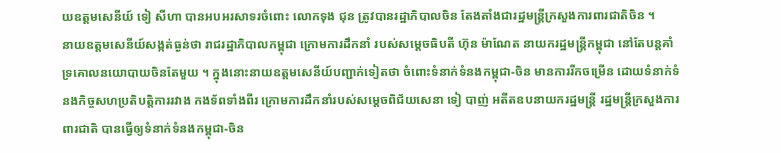យឧត្តមសេនីយ៍ ទៀ សីហា បានអបអរសាទរចំពោះ លោកទុង ជុន ត្រូវបានរដ្ឋាភិបាលចិន តែងតាំងជារដ្ឋមន្ត្រីក្រសួងការពារជាតិចិន ។
នាយឧត្តមសេនីយ៍សង្កត់ធ្ងន់ថា រាជរដ្ឋាភិបាលកម្ពុជា ក្រោមការដឹកនាំ របស់សម្ដេចធិបតី ហ៊ុន ម៉ាណែត នាយករដ្ឋមន្ត្រីកម្ពុជា នៅតែបន្តគាំទ្រគោលនយោបាយចិនតែមួយ ។ ក្នុងនោះនាយឧត្តមសេនីយ៍បញ្ជាក់ទៀតថា ចំពោះទំនាក់ទំនងកម្ពុជា-ចិន មានការរីកចម្រើន ដោយទំនាក់ទំនងកិច្ចសហប្រតិបត្តិការរវាង កងទ័ពទាំងពីរ ក្រោមការដឹកនាំរបស់សម្ដេចពិជ័យសេនា ទៀ បាញ់ អតីតឧបនាយករដ្ឋមន្ត្រី រដ្ឋមន្ត្រីក្រសួងការពារជាតិ បានធ្វើឲ្យទំនាក់ទំនងកម្ពុជា-ចិន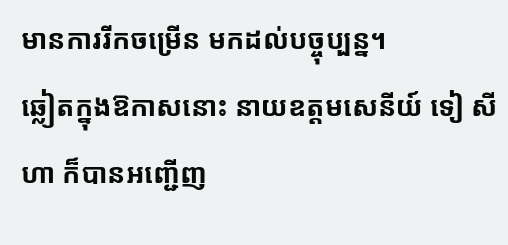មានការរីកចម្រើន មកដល់បច្ចុប្បន្ន។
ឆ្លៀតក្នុងឱកាសនោះ នាយឧត្តមសេនីយ៍ ទៀ សីហា ក៏បានអញ្ជើញ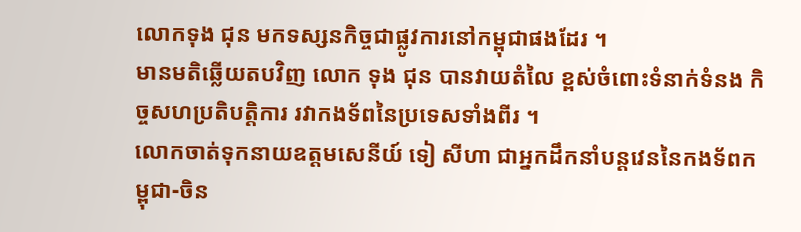លោកទុង ជុន មកទស្សនកិច្ចជាផ្លូវការនៅកម្ពុជាផងដែរ ។
មានមតិឆ្លើយតបវិញ លោក ទុង ជុន បានវាយតំលៃ ខ្ពស់ចំពោះទំនាក់ទំនង កិច្ចសហប្រតិបត្តិការ រវាកងទ័ពនៃប្រទេសទាំងពីរ ។
លោកចាត់ទុកនាយឧត្តមសេនីយ៍ ទៀ សីហា ជាអ្នកដឹកនាំបន្តវេននៃកងទ័ពកម្ពុជា-ចិន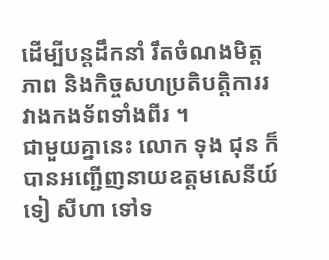ដើម្បីបន្តដឹកនាំ រឹតចំណងមិត្តភាព និងកិច្ចសហប្រតិបត្តិការរវាងកងទ័ពទាំងពីរ ។
ជាមួយគ្នានេះ លោក ទុង ជុន ក៏បានអញ្ជើញនាយឧត្តមសេនីយ៍ ទៀ សីហា ទៅទ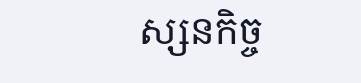ស្សនកិច្ច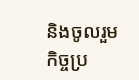និងចូលរួមកិច្ចប្រ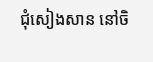ជុំសៀងសាន នៅចិ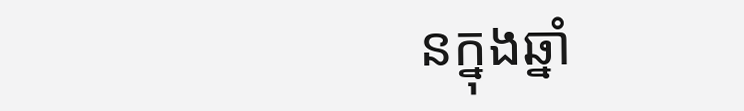នក្នុងឆ្នាំ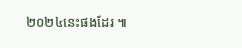២០២៤នេះផងដែរ ៕